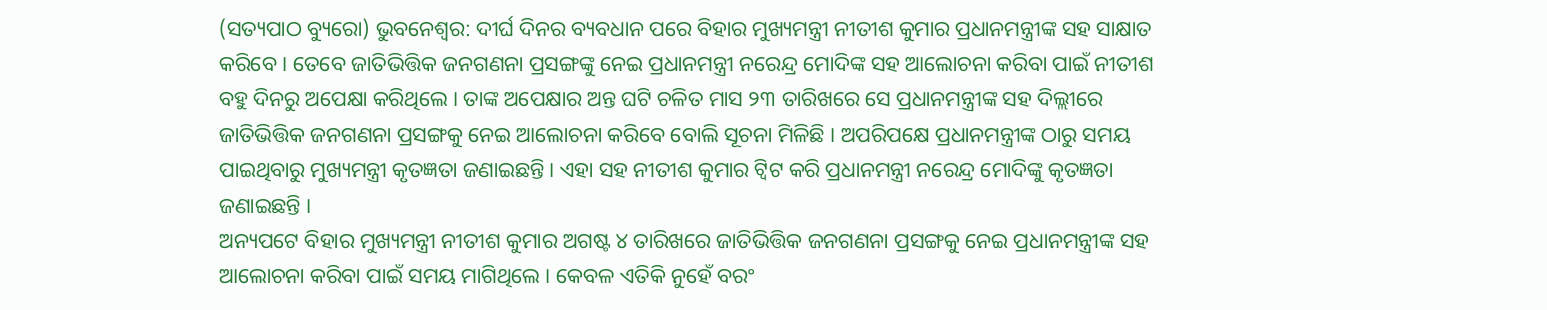(ସତ୍ୟପାଠ ବ୍ୟୁରୋ) ଭୁବନେଶ୍ୱର: ଦୀର୍ଘ ଦିନର ବ୍ୟବଧାନ ପରେ ବିହାର ମୁଖ୍ୟମନ୍ତ୍ରୀ ନୀତୀଶ କୁମାର ପ୍ରଧାନମନ୍ତ୍ରୀଙ୍କ ସହ ସାକ୍ଷାତ କରିବେ । ତେବେ ଜାତିଭିତ୍ତିକ ଜନଗଣନା ପ୍ରସଙ୍ଗଙ୍କୁ ନେଇ ପ୍ରଧାନମନ୍ତ୍ରୀ ନରେନ୍ଦ୍ର ମୋଦିଙ୍କ ସହ ଆଲୋଚନା କରିବା ପାଇଁ ନୀତୀଶ ବହୁ ଦିନରୁ ଅପେକ୍ଷା କରିଥିଲେ । ତାଙ୍କ ଅପେକ୍ଷାର ଅନ୍ତ ଘଟି ଚଳିତ ମାସ ୨୩ ତାରିଖରେ ସେ ପ୍ରଧାନମନ୍ତ୍ରୀଙ୍କ ସହ ଦିଲ୍ଲୀରେ ଜାତିଭିତ୍ତିକ ଜନଗଣନା ପ୍ରସଙ୍ଗକୁ ନେଇ ଆଲୋଚନା କରିବେ ବୋଲି ସୂଚନା ମିଳିଛି । ଅପରିପକ୍ଷେ ପ୍ରଧାନମନ୍ତ୍ରୀଙ୍କ ଠାରୁ ସମୟ ପାଇଥିବାରୁ ମୁଖ୍ୟମନ୍ତ୍ରୀ କୃତଜ୍ଞତା ଜଣାଇଛନ୍ତି। ଏହା ସହ ନୀତୀଶ କୁମାର ଟ୍ୱିଟ କରି ପ୍ରଧାନମନ୍ତ୍ରୀ ନରେନ୍ଦ୍ର ମୋଦିଙ୍କୁ କୃତଜ୍ଞତା ଜଣାଇଛନ୍ତି ।
ଅନ୍ୟପଟେ ବିହାର ମୁଖ୍ୟମନ୍ତ୍ରୀ ନୀତୀଶ କୁମାର ଅଗଷ୍ଟ ୪ ତାରିଖରେ ଜାତିଭିତ୍ତିକ ଜନଗଣନା ପ୍ରସଙ୍ଗକୁ ନେଇ ପ୍ରଧାନମନ୍ତ୍ରୀଙ୍କ ସହ ଆଲୋଚନା କରିବା ପାଇଁ ସମୟ ମାଗିଥିଲେ । କେବଳ ଏତିକି ନୁହେଁ ବରଂ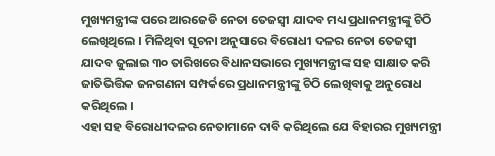ମୁଖ୍ୟମନ୍ତ୍ରୀଙ୍କ ପରେ ଆରଜେଡି ନେତା ତେଜସ୍ୱୀ ଯାଦବ ମଧ୍ୟ ପ୍ରଧାନମନ୍ତ୍ରୀଙ୍କୁ ଚିଠି ଲେଖିଥିଲେ । ମିଳିଥିବା ସୂଚନା ଅନୁସାରେ ବିରୋଧୀ ଦଳର ନେତା ତେଜସ୍ୱୀ ଯାଦବ ଜୁଲାଇ ୩୦ ତାରିଖରେ ବିଧାନସଭାରେ ମୁଖ୍ୟମନ୍ତ୍ରୀଙ୍କ ସହ ସାକ୍ଷାତ କରି ଜାତିଭିତ୍ତିକ ଜନଗଣନା ସମ୍ପର୍କରେ ପ୍ରଧାନମନ୍ତ୍ରୀଙ୍କୁ ଚିଠି ଲେଖିବାକୁ ଅନୁରୋଧ କରିଥିଲେ ।
ଏହା ସହ ବିରୋଧୀଦଳର ନେତାମାନେ ଦାବି କରିଥିଲେ ଯେ ବିହାରର ମୁଖ୍ୟମନ୍ତ୍ରୀ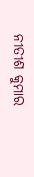ନୀତୀଶ କୁମାର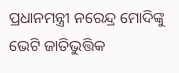ପ୍ରଧାନମନ୍ତ୍ରୀ ନରେନ୍ଦ୍ର ମୋଦିଙ୍କୁ ଭେଟି ଜାତିଭୁତ୍ତିକ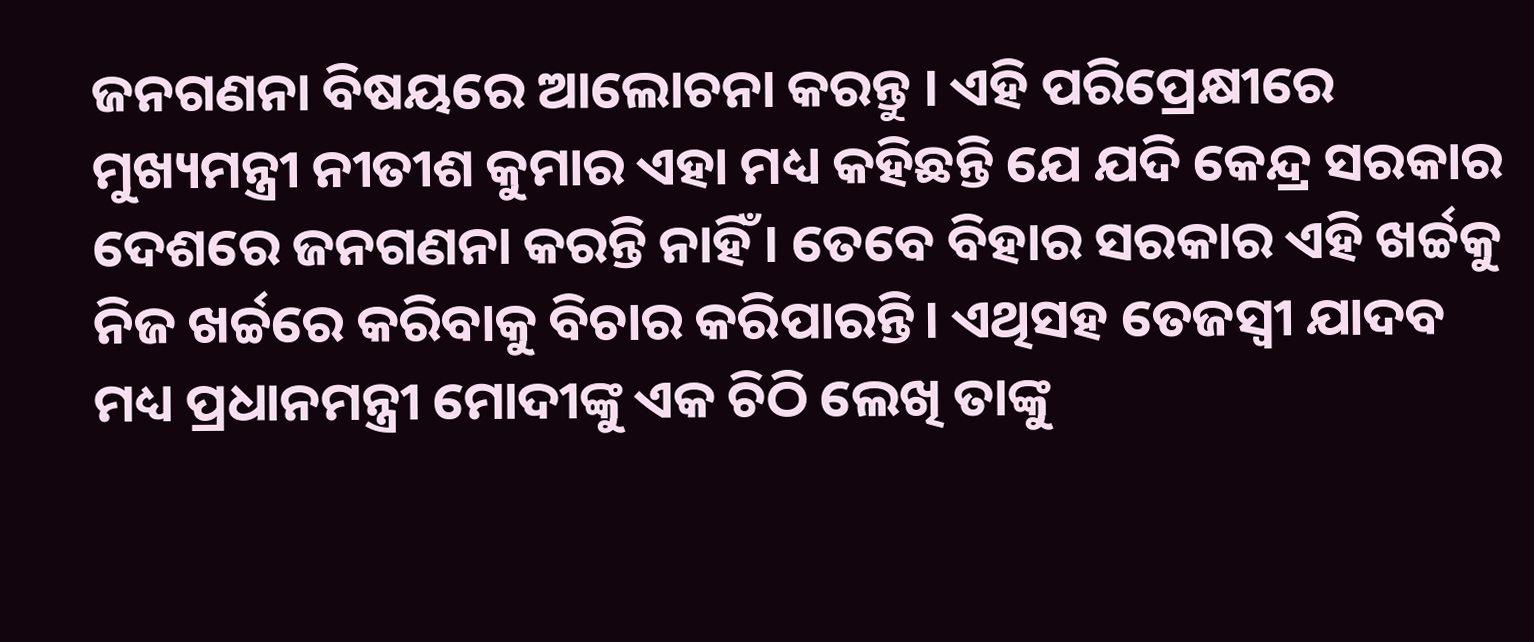ଜନଗଣନା ବିଷୟରେ ଆଲୋଚନା କରନ୍ତୁ । ଏହି ପରିପ୍ରେକ୍ଷୀରେ ମୁଖ୍ୟମନ୍ତ୍ରୀ ନୀତୀଶ କୁମାର ଏହା ମଧ୍ୟ କହିଛନ୍ତି ଯେ ଯଦି କେନ୍ଦ୍ର ସରକାର ଦେଶରେ ଜନଗଣନା କରନ୍ତି ନାହିଁ । ତେବେ ବିହାର ସରକାର ଏହି ଖର୍ଚ୍ଚକୁ ନିଜ ଖର୍ଚ୍ଚରେ କରିବାକୁ ବିଚାର କରିପାରନ୍ତି। ଏଥିସହ ତେଜସ୍ୱୀ ଯାଦବ ମଧ୍ୟ ପ୍ରଧାନମନ୍ତ୍ରୀ ମୋଦୀଙ୍କୁ ଏକ ଚିଠି ଲେଖି ତାଙ୍କୁ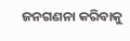ଜନଗଣନା କରିବାକୁ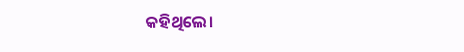କହିଥିଲେ।